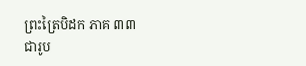ព្រះត្រៃបិដក ភាគ ៣៣
ជារូប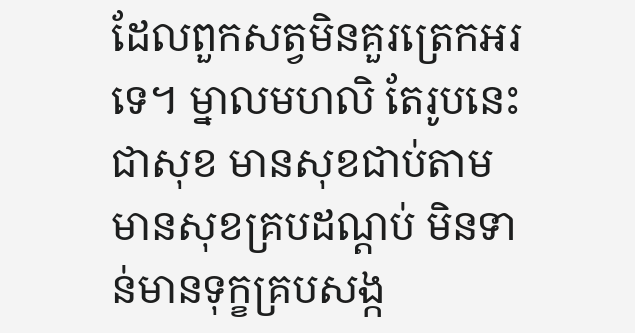ដែលពួកសត្វមិនគួរត្រេកអរទេ។ ម្នាលមហលិ តែរូបនេះជាសុខ មានសុខជាប់តាម មានសុខគ្របដណ្តប់ មិនទាន់មានទុក្ខគ្របសង្ក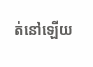ត់នៅឡើយ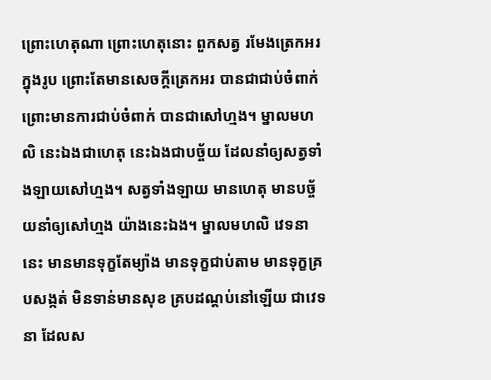ព្រោះហេតុណា ព្រោះហេតុនោះ ពួកសត្វ រមែងត្រេកអរ ក្នុងរូប ព្រោះតែមានសេចក្តីត្រេកអរ បានជាជាប់ចំពាក់ ព្រោះមានការជាប់ចំពាក់ បានជាសៅហ្មង។ ម្នាលមហលិ នេះឯងជាហេតុ នេះឯងជាបច្ច័យ ដែលនាំឲ្យសត្វទាំងឡាយសៅហ្មង។ សត្វទាំងឡាយ មានហេតុ មានបច្ច័យនាំឲ្យសៅហ្មង យ៉ាងនេះឯង។ ម្នាលមហលិ វេទនា នេះ មានមានទុក្ខតែម្យ៉ាង មានទុក្ខជាប់តាម មានទុក្ខគ្របសង្កត់ មិនទាន់មានសុខ គ្របដណ្តប់នៅឡើយ ជាវេទនា ដែលស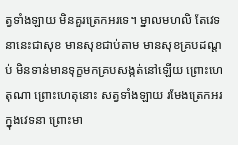ត្វទាំងឡាយ មិនគួរត្រេកអរទេ។ ម្នាលមហលិ តែវេទនានេះជាសុខ មានសុខជាប់តាម មានសុខគ្របដណ្តប់ មិនទាន់មានទុក្ខមកគ្របសង្កត់នៅឡើយ ព្រោះហេតុណា ព្រោះហេតុនោះ សត្វទាំងឡាយ រមែងត្រេកអរ ក្នុងវេទនា ព្រោះមា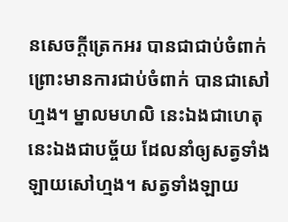នសេចក្តីត្រេកអរ បានជាជាប់ចំពាក់ ព្រោះមានការជាប់ចំពាក់ បានជាសៅហ្មង។ ម្នាលមហលិ នេះឯងជាហេតុ នេះឯងជាបច្ច័យ ដែលនាំឲ្យសត្វទាំងឡាយសៅហ្មង។ សត្វទាំងឡាយ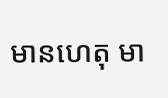មានហេតុ មា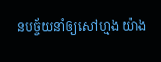នបច្ច័យនាំឲ្យសៅហ្មង យ៉ាង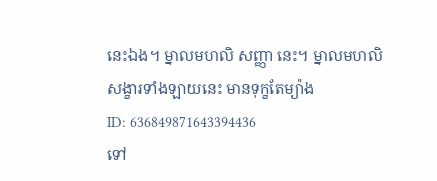នេះឯង។ ម្នាលមហលិ សញ្ញា នេះ។ ម្នាលមហលិ សង្ខារទាំងឡាយនេះ មានទុក្ខតែម្យ៉ាង
ID: 636849871643394436
ទៅ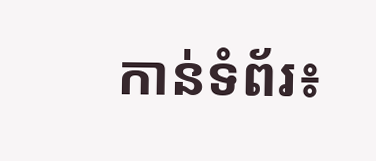កាន់ទំព័រ៖